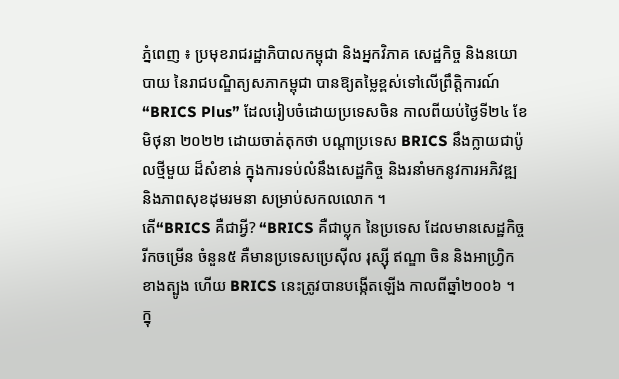ភ្នំពេញ ៖ ប្រមុខរាជរដ្ឋាភិបាលកម្ពុជា និងអ្នកវិភាគ សេដ្ឋកិច្ច និងនយោបាយ នៃរាជបណ្ឌិត្យសភាកម្ពុជា បានឱ្យតម្លៃខ្ពស់ទៅលើព្រឹត្តិការណ៍ “BRICS Plus” ដែលរៀបចំដោយប្រទេសចិន កាលពីយប់ថ្ងៃទី២៤ ខែមិថុនា ២០២២ ដោយចាត់តុកថា បណ្តាប្រទេស BRICS នឹងក្លាយជាប៉ូលថ្មីមួយ ដ៏សំខាន់ ក្នុងការទប់លំនឹងសេដ្ឋកិច្ច និងរនាំមកនូវការអភិវឌ្ឍ និងភាពសុខដុមរមនា សម្រាប់សកលលោក ។
តើ“BRICS គឺជាអ្វី? “BRICS គឺជាប្លុក នៃប្រទេស ដែលមានសេដ្ឋកិច្ចរីកចម្រើន ចំនួន៥ គឺមានប្រទេសប្រេស៊ីល រុស្ស៊ី ឥណ្ឌា ចិន និងអាហ្វ្រិកខាងត្បូង ហើយ BRICS នេះត្រូវបានបង្កើតឡើង កាលពីឆ្នាំ២០០៦ ។
ក្នុ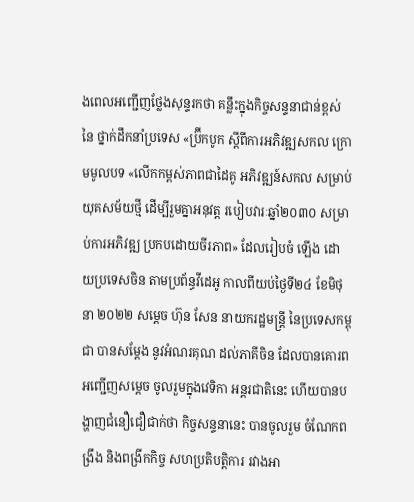ងពេលអញ្ជើញថ្លែងសុន្ទរកថា គន្លឹះក្នុងកិច្ចសន្ទនាជាន់ខ្ពស់ នៃ ថ្នាក់ដឹកនាំប្រទេស «ប្រ៊ីកបូក ស្ដីពីការអភិវឌ្ឍសកល ក្រោមមូលបទ «លើកកម្ពស់ភាពជាដៃគូ អភិវឌ្ឍន៍សកល សម្រាប់យុគសម័យថ្មី ដើម្បីរួមគ្នាអនុវត្ត របៀបវារៈឆ្នាំ២០៣០ សម្រាប់ការអភិវឌ្ឍ ប្រកបដោយចីរភាព» ដែលរៀបចំ ឡើង ដោយប្រទេសចិន តាមប្រព័ន្ធវីដេអូ កាលពីយប់ថ្ងៃទី២៤ ខែមិថុនា ២០២២ សម្តេច ហ៊ុន សែន នាយករដ្ឋមន្ត្រី នៃប្រទេសកម្ពុជា បានសម្តែង នូវអំណរគុណ ដល់ភាគីចិន ដែលបានគោរពអញ្ជើញសម្តេច ចូលរួមក្នុងវេទិកា អន្តរជាតិនេះ ហើយបានបង្ហាញជំនឿជឿជាក់ថា កិច្ចសន្ទនានេះ បានចូលរួម ចំណែកពង្រឹង និងពង្រីកកិច្ច សហប្រតិបត្តិការ រវាងអា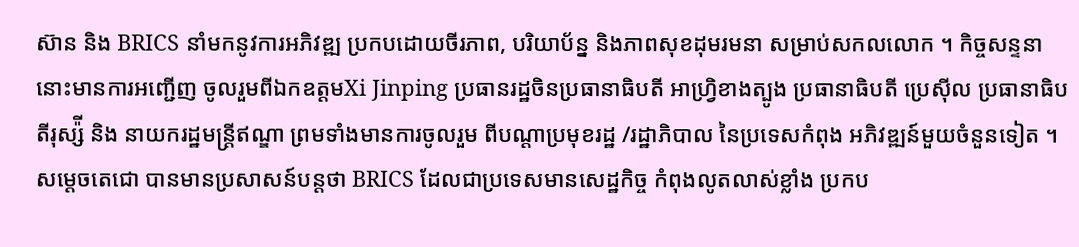ស៊ាន និង BRICS នាំមកនូវការអភិវឌ្ឍ ប្រកបដោយចីរភាព, បរិយាប័ន្ន និងភាពសុខដុមរមនា សម្រាប់សកលលោក ។ កិច្ចសន្ទនានោះមានការអញ្ជើញ ចូលរួមពីឯកឧត្តមXi Jinping ប្រធានរដ្ឋចិនប្រធានាធិបតី អាហ្វ្រិខាងត្បូង ប្រធានាធិបតី ប្រេស៊ីល ប្រធានាធិបតីរុស្ស៉ី និង នាយករដ្ឋមន្ត្រីឥណ្ឌា ព្រមទាំងមានការចូលរួម ពីបណ្តាប្រមុខរដ្ឋ /រដ្ឋាភិបាល នៃប្រទេសកំពុង អភិវឌ្ឍន៍មួយចំនួនទៀត ។
សម្ដេចតេជោ បានមានប្រសាសន៍បន្តថា BRICS ដែលជាប្រទេសមានសេដ្ឋកិច្ច កំពុងលូតលាស់ខ្លាំង ប្រកប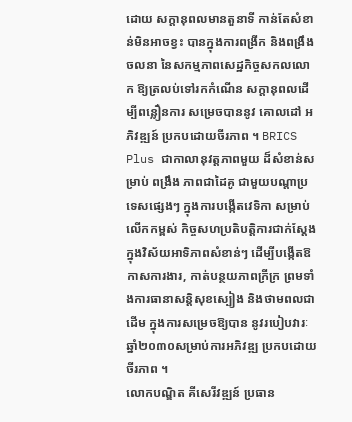ដោយ សក្តានុពលមានតួនាទី កាន់តែសំខាន់មិនអាចខ្វះ បានក្នុងការពង្រីក និងពង្រឹងចលនា នៃសកម្មភាពសេដ្ឋកិច្ចសកលលោក ឱ្យត្រលប់ទៅរកកំណើន សក្តានុពលដើម្បីពន្លឿនការ សម្រេចបាននូវ គោលដៅ អភិវឌ្ឍន៍ ប្រកបដោយចីរភាព ។ BRICS Plus ជាកាលានុវត្តភាពមួយ ដ៏សំខាន់សម្រាប់ ពង្រឹង ភាពជាដៃគូ ជាមួយបណ្តាប្រទេសផ្សេងៗ ក្នុងការបង្កើតវេទិកា សម្រាប់លើកកម្ពស់ កិច្ចសហប្រតិបត្តិការជាក់ស្ដែង ក្នុងវិស័យអាទិភាពសំខាន់ៗ ដើម្បីបង្កើតឱកាសការងារ, កាត់បន្ថយភាពក្រីក្រ ព្រមទាំងការធានាសន្តិសុខស្បៀង និងថាមពលជាដើម ក្នុងការសម្រេចឱ្យបាន នូវរបៀបវារៈឆ្នាំ២០៣០សម្រាប់ការអភិវឌ្ឍ ប្រកបដោយចីរភាព ។
លោកបណ្ឌិត គីសេរីវឌ្ឍន៍ ប្រធាន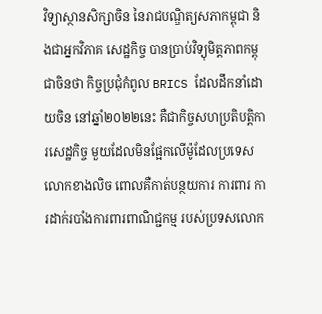វិទ្យាស្ថានសិក្សាចិន នៃរាជបណ្ឌិត្យសភាកម្ពុជា និងជាអ្នកវិភាគ សេដ្ឋកិច្ច បានប្រាប់វិទ្យុមិត្តភាពកម្ពុជាចិនថា កិច្ចប្រជុំកំពូល BRICS ដែលដឹកនាំដោយចិន នៅឆ្នាំ២០២២នេះ គឺជាកិច្ចសហប្រតិបត្តិការសេដ្ឋកិច្ច មួយដែលមិនផ្អែកលើម៉ូដែលប្រទេសលោកខាងលិច ពោលគឺកាត់បន្ថយការ ការពារ ការដាក់របាំងការពារពាណិជ្ជកម្ម របស់ប្រទសលោក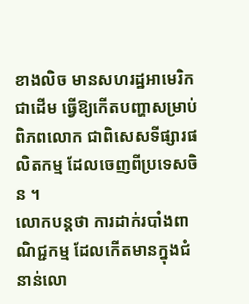ខាងលិច មានសហរដ្ឋអាមេរិកជាដើម ធ្វើឱ្យកើតបញ្ហាសម្រាប់ ពិភពលោក ជាពិសេសទីផ្សារផលិតកម្ម ដែលចេញពីប្រទេសចិន ។
លោកបន្តថា ការដាក់របាំងពាណិជ្ជកម្ម ដែលកើតមានក្នុងជំនាន់លោ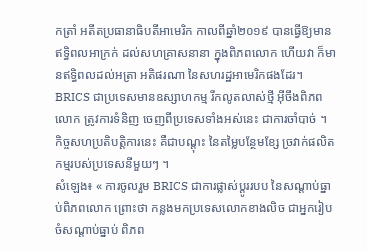កត្រាំ អតីតប្រធានាធិបតីអាមេរិក កាលពីឆ្នាំ២០១៩ បានធ្វើឱ្យមានឥទ្ធិពលអាក្រក់ ដល់សហគ្រាសនានា ក្នុងពិភពលោក ហើយវា ក៏មានឥទ្ធិពលដល់អត្រា អតិផរណា នៃសហរដ្ឋអាមេរិកផងដែរ។ BRICS ជាប្រទេសមានឧស្សាហកម្ម រីកលូតលាស់ថ្មី អ៊ីចឹងពិភពលោក ត្រូវការទំនិញ ចេញពីប្រទេសទាំងអស់នេះ ជាការចាំបាច់ ។ កិច្ចសហប្រតិបត្តិការនេះ គឺជាបណ្តុះ នៃតម្លៃបន្ថែមខ្សែ ច្រវាក់ផលិតកម្មរបស់ប្រទេសនីមួយៗ ។
សំឡេង៖ « ការចូលរួម BRICS ជាការផ្លាស់ប្ដូររបប នៃសណ្តាប់ធ្នាប់ពិភពលោក ព្រោះថា កន្លងមកប្រទេសលោកខាងលិច ជាអ្នករៀបចំសណ្តាប់ធ្នាប់ ពិភព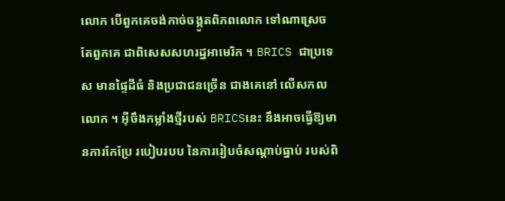លោក បើពួកគេចង់កាច់ចង្កូតពិភពលោក ទៅណាស្រេចតែពួកគេ ជាពិសេសសហរដ្ឋអាមេរិក ។ BRICS ជាប្រទេស មានផ្ទៃដីធំ និងប្រជាជនច្រើន ជាងគេនៅ លើសកលលោក ។ អ៊ីចឹងកម្លាំងថ្មីរបស់ BRICSនេះ នឹងអាចធ្វើឱ្យមានការកែប្រែ របៀបរបប នៃការរៀបចំសណ្តាប់ធ្នាប់ របស់ពិ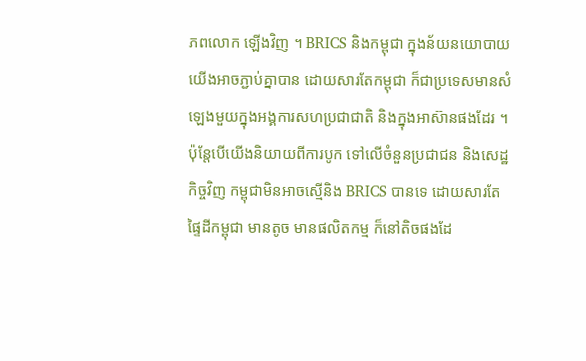ភពលោក ឡើងវិញ ។ BRICS និងកម្ពុជា ក្នុងន័យនយោបាយ យើងអាចភ្ជាប់គ្នាបាន ដោយសារតែកម្ពុជា ក៏ជាប្រទេសមានសំឡេងមួយក្នុងអង្គការសហប្រជាជាតិ និងក្នុងអាស៊ានផងដែរ ។ ប៉ុន្តែបើយើងនិយាយពីការបូក ទៅលើចំនួនប្រជាជន និងសេដ្ឋកិច្ចវិញ កម្ពុជាមិនអាចស្មើនិង BRICS បានទេ ដោយសារតែផ្ទៃដីកម្ពុជា មានតូច មានផលិតកម្ម ក៏នៅតិចផងដែ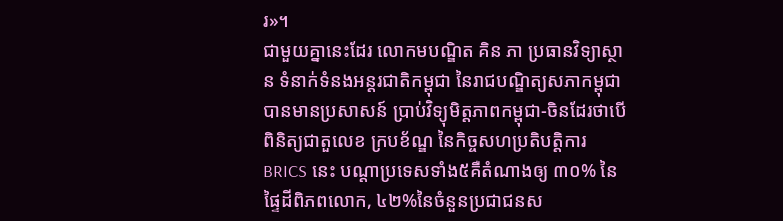រ»។
ជាមួយគ្នានេះដែរ លោកមបណ្ឌិត គិន ភា ប្រធានវិទ្យាស្ថាន ទំនាក់ទំនងអន្តរជាតិកម្ពុជា នៃរាជបណ្ឌិត្យសភាកម្ពុជា បានមានប្រសាសន៍ ប្រាប់វិទ្យុមិត្តភាពកម្ពុជា-ចិនដែរថាបើពិនិត្យជាតួលេខ ក្របខ័ណ្ឌ នៃកិច្ចសហប្រតិបត្តិការ BRICS នេះ បណ្តាប្រទេសទាំង៥គឺតំណាងឲ្យ ៣០% នៃផ្ទៃដីពិភពលោក, ៤២%នៃចំនួនប្រជាជនស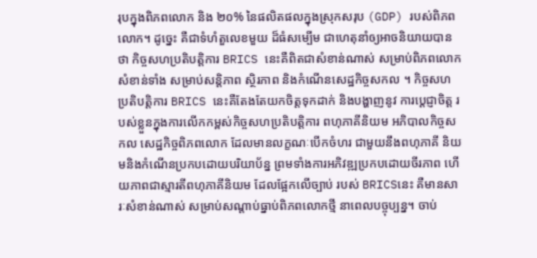រុបក្នុងពិភពលោក និង ២០% នៃផលិតផលក្នុងស្រុកសរុប (GDP) របស់ពិភពលោក។ ដូច្នេះ គឺជាទំហំតួលេខមួយ ដ៏ធំសម្បើម ជាហេតុនាំឲ្យអាចនិយាយបានថា កិច្ចសហប្រតិបត្តិការ BRICS នេះគឺពិតជាសំខាន់ណាស់ សម្រាប់ពិភពលោក សំខាន់ទាំង សម្រាប់សន្តិភាព ស្ថិរភាព និងកំណើនសេដ្ឋកិច្ចសកល ។ កិច្ចសហប្រតិបត្តិការ BRICS នេះគឺតែងតែយកចិត្តទុកដាក់ និងបង្ហាញនូវ ការប្តេជ្ញាចិត្ត របស់ខ្លួនក្នុងការលើកកម្ពស់កិច្ចសហប្រតិបត្តិការ ពហុភាគីនិយម អភិបាលកិច្ចសកល សេដ្ឋកិច្ចពិភពលោក ដែលមានលក្ខណៈបើកចំហរ ជាមួយនឹងពហុភាគី និយមនិងកំណើនប្រកបដោយបរិយាប័ន្ន ព្រមទាំងការអភិវឌ្ឍប្រកបដោយចីរភាព ហើយភាពជាស្មារតីពហុភាគីនិយម ដែលផ្អែកលើច្បាប់ របស់ BRICSនេះ គឺមានសារៈសំខាន់ណាស់ សម្រាប់សណ្តាប់ធ្នាប់ពិភពលោកថ្មី នាពេលបច្ចុប្បន្ន។ ចាប់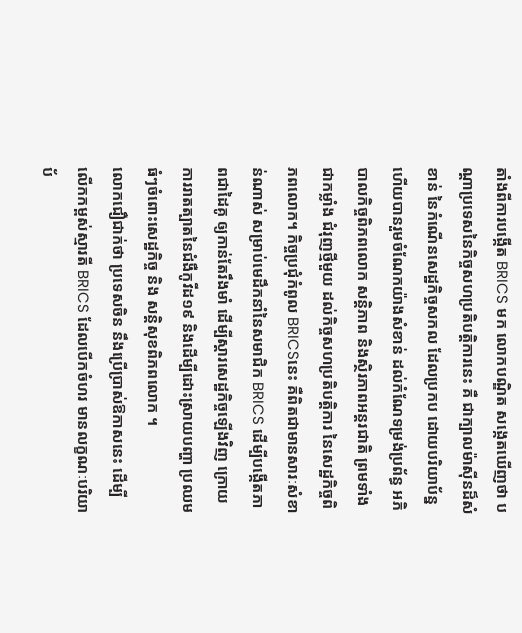តាំងពីការបង្កើត BRICS មក លោកបណ្ឌិត សង្កេតឃើញថា បណ្តាប្រទេសនៃកិច្ចសហប្រតិបត្តិការនេះ គឺ ជាក្បាលម៉ាស៊ីនដ៏សំខាន់ នៃកំណើនសេដ្ឋកិច្ចសកល ដែលប្រកប ដោយបរិយាប័ន្ន ហើយបានរួមចំណែកយ៉ាងសំខាន់ ដល់កំណែទម្រង់ប្រព័ន្ធ អភិបាលកិច្ចពិភពលោក សន្តិភាព និងស្ថិរភាពអន្តរជាតិ ព្រមទាំងជាកម្លាំង ជំរុញថ្មីមួយ ដល់កិច្ចសហប្រតិបត្តិការ នៃសេដ្ឋកិច្ចពិភពលោក។ កិច្ចប្រជុំកំពូល BRICSនេះ គឺពិតជាមានសារៈសំខាន់ណាស់ សម្រាប់មេដឹកនាំនៃសមាជិក BRICS ដើម្បីបង្កើតភាពជាដៃគូ ឲ្យកាន់តែរឹងមាំ ដើម្បីស្តារសេដ្ឋកិច្ចឡើងវិញ ក្រោយការរាតត្បាតនៃជំងឺកូវីដ១៩ និងដើម្បីដោះស្រាយបញ្ហា ប្រឈមធំៗចំពោះសេដ្ឋកិច្ច និង សន្តិសុខពិភពលោក ។
លោកជឿជាក់ថា ប្រទេសចិន នឹងប្រើប្រាស់ឱកាសនេះ ដើម្បីលើកកម្ពស់ស្មារតី BRICS ដែលបើកចំហរ មានលក្ខណៈបរិយាប័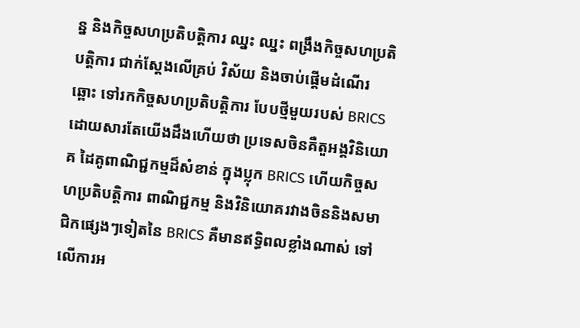ន្ន និងកិច្ចសហប្រតិបត្តិការ ឈ្នះ ឈ្នះ ពង្រឹងកិច្ចសហប្រតិបត្តិការ ជាក់ស្តែងលើគ្រប់ វិស័យ និងចាប់ផ្តើមដំណើរឆ្ពោះ ទៅរកកិច្ចសហប្រតិបត្តិការ បែបថ្មីមួយរបស់ BRICS ដោយសារតែយើងដឹងហើយថា ប្រទេសចិនគឺតួអង្គវិនិយោគ ដៃគូពាណិជ្ជកម្មដ៏សំខាន់ ក្នុងប្លុក BRICS ហើយកិច្ចសហប្រតិបត្តិការ ពាណិជ្ជកម្ម និងវិនិយោគរវាងចិននិងសមាជិកផ្សេងៗទៀតនៃ BRICS គឺមានឥទ្ធិពលខ្លាំងណាស់ ទៅលើការអ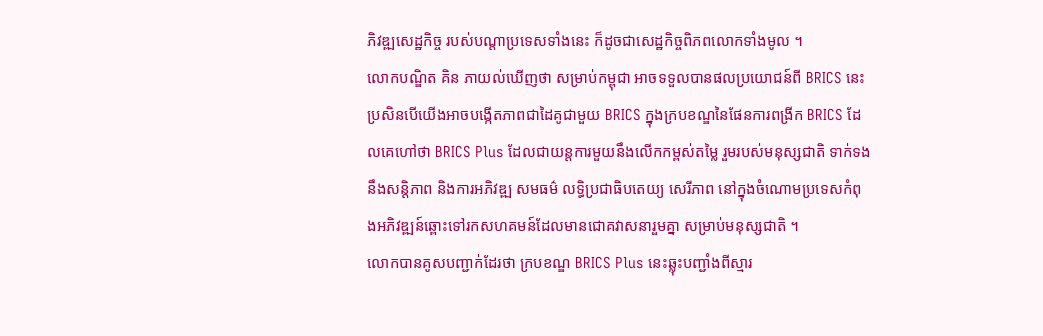ភិវឌ្ឍសេដ្ឋកិច្ច របស់បណ្តាប្រទេសទាំងនេះ ក៏ដូចជាសេដ្ឋកិច្ចពិភពលោកទាំងមូល ។
លោកបណ្ឌិត គិន ភាយល់ឃើញថា សម្រាប់កម្ពុជា អាចទទួលបានផលប្រយោជន៍ពី BRICS នេះ ប្រសិនបើយើងអាចបង្កើតភាពជាដៃគូជាមួយ BRICS ក្នុងក្របខណ្ឌនៃផែនការពង្រីក BRICS ដែលគេហៅថា BRICS Plus ដែលជាយន្តការមួយនឹងលើកកម្ពស់តម្លៃ រួមរបស់មនុស្សជាតិ ទាក់ទងនឹងសន្តិភាព និងការអភិវឌ្ឍ សមធម៌ លទ្ធិប្រជាធិបតេយ្យ សេរីភាព នៅក្នុងចំណោមប្រទេសកំពុងអភិវឌ្ឍន៍ឆ្ពោះទៅរកសហគមន៍ដែលមានជោគវាសនារួមគ្នា សម្រាប់មនុស្សជាតិ ។
លោកបានគូសបញ្ជាក់ដែរថា ក្របខណ្ឌ BRICS Plus នេះឆ្លុះបញ្ជាំងពីស្មារ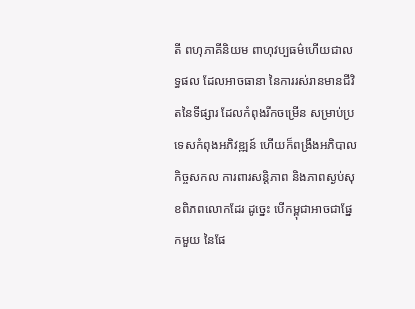តី ពហុភាគីនិយម ពាហុវប្បធម៌ហើយជាលទ្ធផល ដែលអាចធានា នៃការរស់រានមានជីវិតនៃទីផ្សារ ដែលកំពុងរីកចម្រើន សម្រាប់ប្រទេសកំពុងអភិវឌ្ឍន៍ ហើយក៏ពង្រឹងអភិបាលកិច្ចសកល ការពារសន្តិភាព និងភាពស្ងប់សុខពិភពលោកដែរ ដូច្នេះ បើកម្ពុជាអាចជាផ្នែកមួយ នៃផែ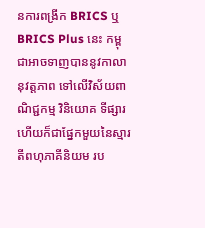នការពង្រីក BRICS ឬ BRICS Plus នេះ កម្ពុជាអាចទាញបាននូវកាលានុវត្តភាព ទៅលើវិស័យពាណិជ្ជកម្ម វិនិយោគ ទីផ្សារ ហើយក៏ជាផ្នែកមួយនៃស្មារតីពហុភាគីនិយម រប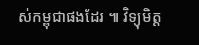ស់កម្ពុជាផងដែរ ៕ វិទ្យុមិត្ត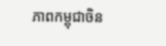ភាពកម្ពុជាចិន